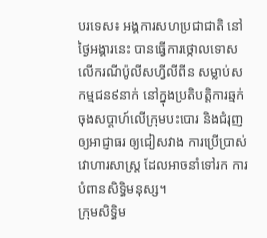បរទេស៖ អង្គការសហប្រជាជាតិ នៅថ្ងៃអង្គារនេះ បានធ្វើការថ្កោលទោស លើករណីប៉ូលីសហ្វីលីពីន សម្លាប់សកម្មជន៩នាក់ នៅក្នុងប្រតិបត្តិការឆ្មក់ ចុងសប្ដាហ៍លើក្រុមបះបោរ និងជំរុញឲ្យអាជ្ញាធរ ឲ្យជៀសវាង ការប្រើប្រាស់ វោហារសាស្ត្រ ដែលអាចនាំទៅរក ការបំពានសិទិ្ធមនុស្ស។
ក្រុមសិទិ្ធម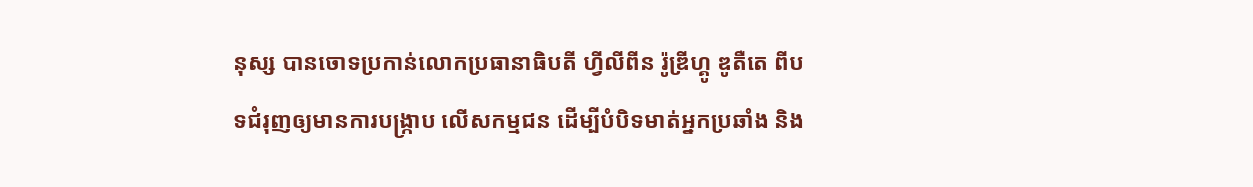នុស្ស បានចោទប្រកាន់លោកប្រធានាធិបតី ហ្វីលីពីន រ៉ូឌ្រីហ្គូ ឌូតឺតេ ពីបទជំរុញឲ្យមានការបង្ក្រាប លើសកម្មជន ដើម្បីបំបិទមាត់អ្នកប្រឆាំង និង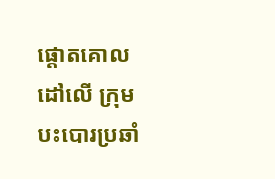ផ្តោតគោលដៅលើ ក្រុមបះបោរប្រឆាំ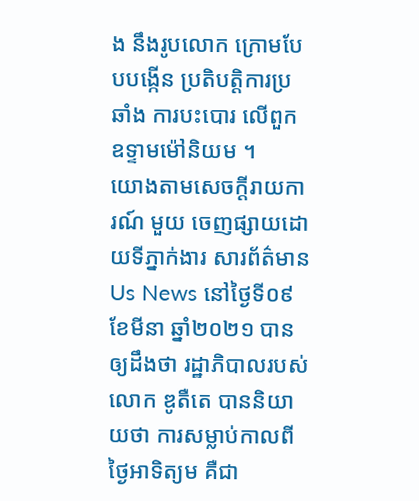ង នឹងរូបលោក ក្រោមបែបបង្កើន ប្រតិបត្តិការប្រឆាំង ការបះបោរ លើពួកឧទ្ទាមម៉ៅនិយម ។
យោងតាមសេចក្តីរាយការណ៍ មួយ ចេញផ្សាយដោយទីភ្នាក់ងារ សារព័ត៌មាន Us News នៅថ្ងៃទី០៩ ខែមីនា ឆ្នាំ២០២១ បានឲ្យដឹងថា រដ្ឋាភិបាលរបស់លោក ឌូតឺតេ បាននិយាយថា ការសម្លាប់កាលពីថ្ងៃអាទិត្យម គឺជា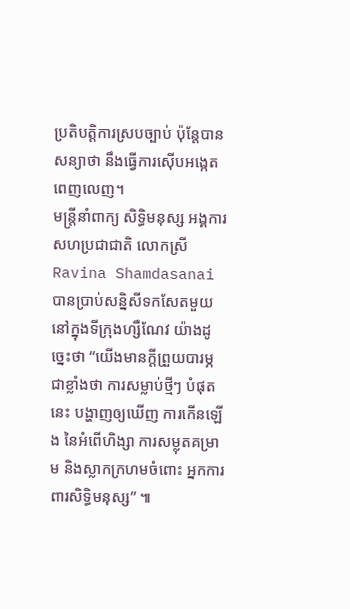ប្រតិបត្តិការស្របច្បាប់ ប៉ុន្តែបានសន្យាថា នឹងធ្វើការស៊ើបអង្កេត ពេញលេញ។
មន្ត្រីនាំពាក្យ សិទ្ធិមនុស្ស អង្គការសហប្រជាជាតិ លោកស្រី Ravina Shamdasanai បានប្រាប់សន្និសីទកសែតមួយ នៅក្នុងទីក្រុងហ្សឺណែវ យ៉ាងដូច្នេះថា “យើងមានក្តីព្រួយបារម្ភ ជាខ្លាំងថា ការសម្លាប់ថ្មីៗ បំផុតនេះ បង្ហាញឲ្យឃើញ ការកើនឡើង នៃអំពើហិង្សា ការសម្លុតគម្រាម និងស្លាកក្រហមចំពោះ អ្នកការពារសិទ្ធិមនុស្ស” ៕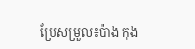ប្រែសម្រួល៖ប៉ាង កុង